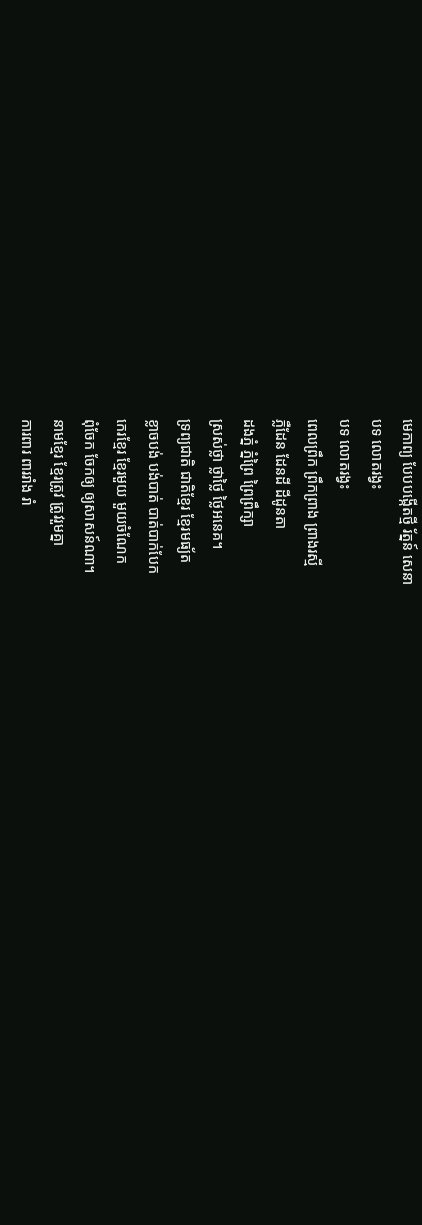មេកាព្យ បែបបង្កើតថ្មី រ័ត្នន៍ សេនា
បទ លោតរង្វះ
បទ លោតរង្វះ
ពេលព្រឹក ព្រឹកព្រាង ព្រាងរស្មី
ភ្លឺដែន ដែនដី ដីដូនតា
ដងភ្នំ ភ្នំព្រៃ ព្រៃព្រឹក្សា
ស្រស់ថ្លា ថ្លាថ្លៃ ថ្លៃអនេគ។
ទ្រព្យជាតិ ជាតិខ្មែរ ខ្មែរមធ្យ័ត
ខ្លាចបង់ បង់បាត់ បាត់បាក់បែក
កេរខ្មែរ ខ្មែរមួយ មួយចំណែក
ពុំចែក ចែកឲ្យ ឲ្យសាសន៍ណា។
នាមខ្មែរ ខ្មែរត្រូវ ត្រូវរួមគ្នា
ការពារ ពាររាំង រាំ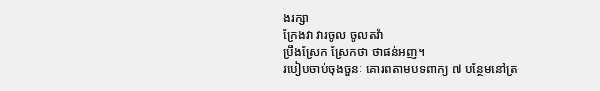ងរក្សា
ក្រែងវា វារចូល ចូលតវ៉ា
ប្រឹងស្រែក ស្រែកថា ថាផន់អញ។
របៀបចាប់ចុងចួនៈ គោរពតាមបទពាក្យ ៧ បន្ថែមនៅត្រ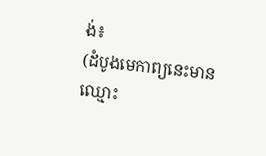ង់៖
(ដំបូងមេកាព្យនេះមានឈ្មោះ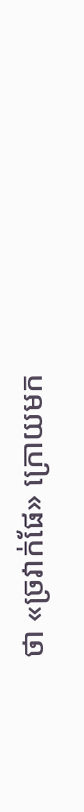ថា «ច្រវាក់ផែ» ក្រោយមក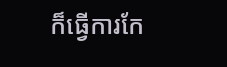ក៏ធ្វើការកែ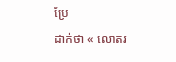ប្រែ
ដាក់ថា « លោតរ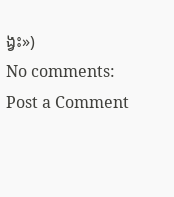ង្វះ»)
No comments:
Post a Comment